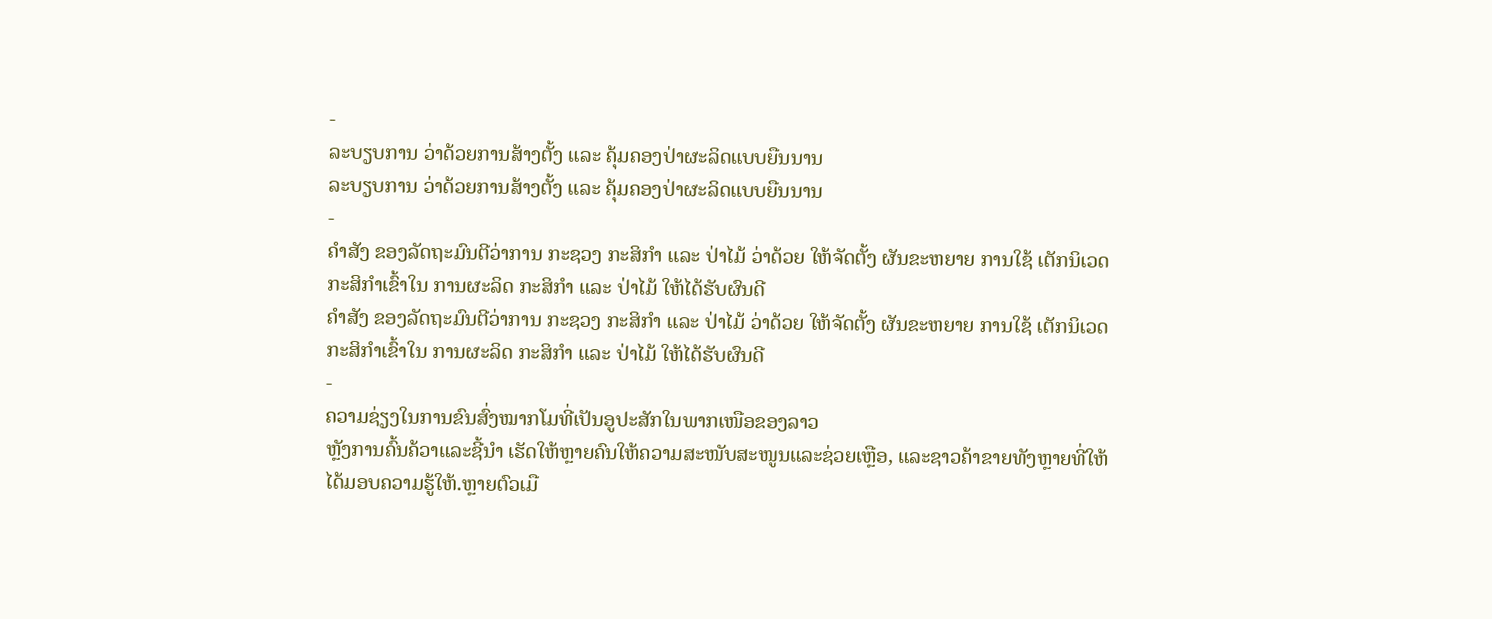-
ລະບຽບການ ວ່າດ້ວຍການສ້າງຕັ້ງ ແລະ ຄຸ້ມຄອງປ່າຜະລິດແບບຍືນນານ
ລະບຽບການ ວ່າດ້ວຍການສ້າງຕັ້ງ ແລະ ຄຸ້ມຄອງປ່າຜະລິດແບບຍືນນານ
-
ຄຳສັງ ຂອງລັດຖະມົນຕີວ່າການ ກະຊວງ ກະສິກຳ ແລະ ປ່າໄມ້ ວ່າດ້ວຍ ໃຫ້ຈັດຕັ້ງ ຜັນຂະຫຍາຍ ການໃຊ້ ເຕັກນິເວດກະສິກຳເຂົ້າໃນ ການຜະລິດ ກະສິກຳ ແລະ ປ່າໄມ້ ໃຫ້ໄດ້ຮັບຜົນດີ
ຄຳສັງ ຂອງລັດຖະມົນຕີວ່າການ ກະຊວງ ກະສິກຳ ແລະ ປ່າໄມ້ ວ່າດ້ວຍ ໃຫ້ຈັດຕັ້ງ ຜັນຂະຫຍາຍ ການໃຊ້ ເຕັກນິເວດກະສິກຳເຂົ້າໃນ ການຜະລິດ ກະສິກຳ ແລະ ປ່າໄມ້ ໃຫ້ໄດ້ຮັບຜົນດີ
-
ຄວາມຊ່ຽງໃນການຂົນສົ່ງໝາກໂມທີ່ເປັນອູປະສັກໃນພາກເໜືອຂອງລາວ
ຫຼັງການຄົ້ນຄ້ວາແລະຊີ້ນຳ ເຮັດໃຫ້ຫຼາຍຄົນໃຫ້ຄວາມສະໜັບສະໜູນແລະຊ່ວຍເຫຼືອ, ແລະຊາວຄ້າຂາຍທັງຫຼາຍທີ່ໃຫ້ໄດ້ມອບຄວາມຮູ້ໃຫ້.ຫຼາຍຕົວເມື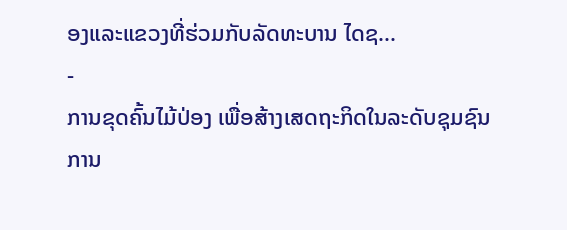ອງແລະແຂວງທີ່ຮ່ວມກັບລັດທະບານ ໄດຊ...
-
ການຂຸດຄົ້ນໄມ້ປ່ອງ ເພື່ອສ້າງເສດຖະກິດໃນລະດັບຊຸມຊົນ
ການ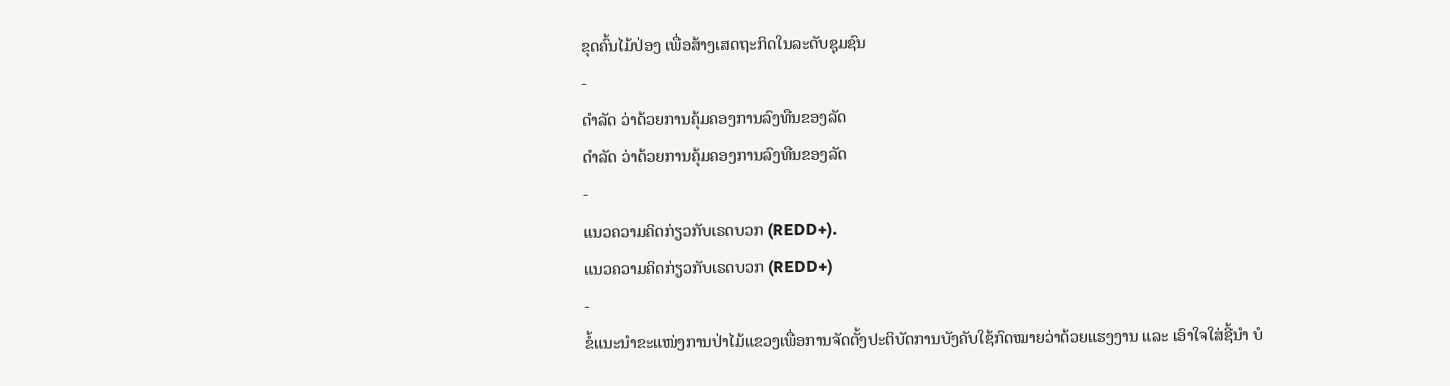ຂຸດຄົ້ນໄມ້ປ່ອງ ເພື່ອສ້າງເສດຖະກິດໃນລະດັບຊຸມຊົນ
-
ດຳລັດ ວ່າດ້ວຍການຄຸ້ມຄອງການລົງທືນຂອງລັດ
ດຳລັດ ວ່າດ້ວຍການຄຸ້ມຄອງການລົງທືນຂອງລັດ
-
ແນວຄວາມຄິດກ່ຽວກັບເຣດບວກ (REDD+).
ແນວຄວາມຄິດກ່ຽວກັບເຣດບວກ (REDD+)
-
ຂໍ້ແນະນຳຂະແໜ່ງການປ່າໄມ້ແຂວງເພື່ອການຈັດຕັ້ງປະຕິບັດການບັງຄັບໃຊ້ກົດໝາຍວ່າດ້ວຍແຮງງານ ແລະ ເອົາໃຈໃສ່ຊີ້ນຳ ບໍ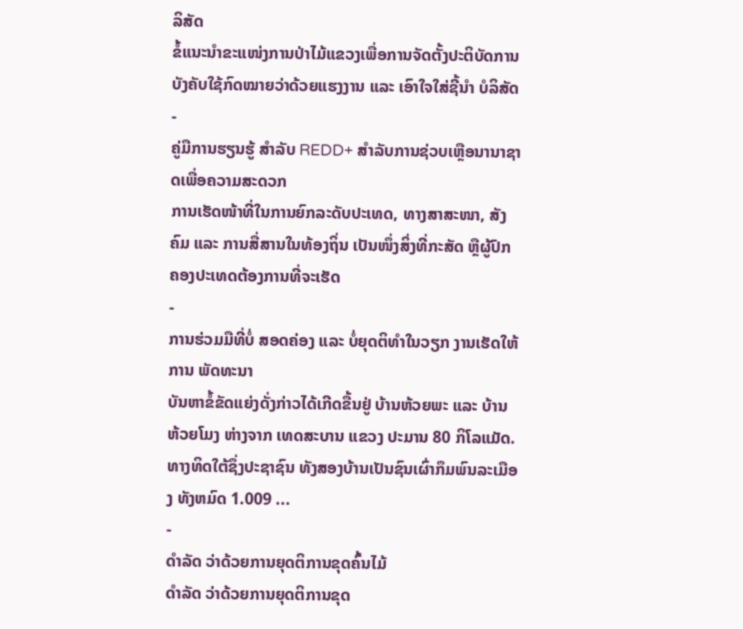ລິສັດ
ຂໍ້ແນະນຳຂະແໜ່ງການປ່າໄມ້ແຂວງເພື່ອການຈັດຕັ້ງປະຕິບັດການບັງຄັບໃຊ້ກົດໝາຍວ່າດ້ວຍແຮງງານ ແລະ ເອົາໃຈໃສ່ຊີ້ນຳ ບໍລິສັດ
-
ຄູ່ມືການຮຽນຮູ້ ສຳລັບ REDD+ ສຳລັບການຊ່ວບເຫຼືອນານາຊາດເພື່ອຄວາມສະດວກ
ການເຮັດໜ້າທີ່ໃນການຍົກລະດັບປະເທດ, ທາງສາສະໜາ, ສັງຄົມ ແລະ ການສື່ສານໃນທ້ອງຖິ່ນ ເປັນໜຶ່ງສິ່ງທີ່ກະສັດ ຫຼືຜູ້ປົກຄອງປະເທດຕ້ອງການທີ່ຈະເຮັດ
-
ການຮ່ວມມືທີ່ບໍ່ ສອດຄ່ອງ ແລະ ບໍ່ຍຸດຕິທຳໃນວຽກ ງານເຮັດໃຫ້ການ ພັດທະນາ
ບັນຫາຂໍ້ຂັດແຍ່ງດັ່ງກ່າວໄດ້ເກີດຂື້ນຢູ່ ບ້ານຫ້ວຍພະ ແລະ ບ້ານຫ້ວຍໂມງ ຫ່າງຈາກ ເທດສະບານ ແຂວງ ປະມານ 80 ກິໂລແມັດ. ທາງທິດໃຕ້ຊຶ່ງປະຊາຊົນ ທັງສອງບ້ານເປັນຊົນເຜົ່າກຶມພົນລະເມືອງ ທັງຫມົດ 1.009 ...
-
ດຳລັດ ວ່າດ້ວຍການຍຸດຕິການຂຸດຄົ້ນໄມ້
ດຳລັດ ວ່າດ້ວຍການຍຸດຕິການຂຸດ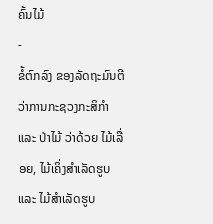ຄົ້ນໄມ້
-
ຂໍ້ຕົກລົງ ຂອງລັດຖະມົນຕີ ວ່າການກະຊວງກະສິກຳ ແລະ ປ່າໄມ້ ວ່າດ້ວຍ ໄມ້ເລື່ອຍ, ໄມ້ເຄິ່ງສຳເລັດຮູບ ແລະ ໄມ້ສຳເລັດຮູບ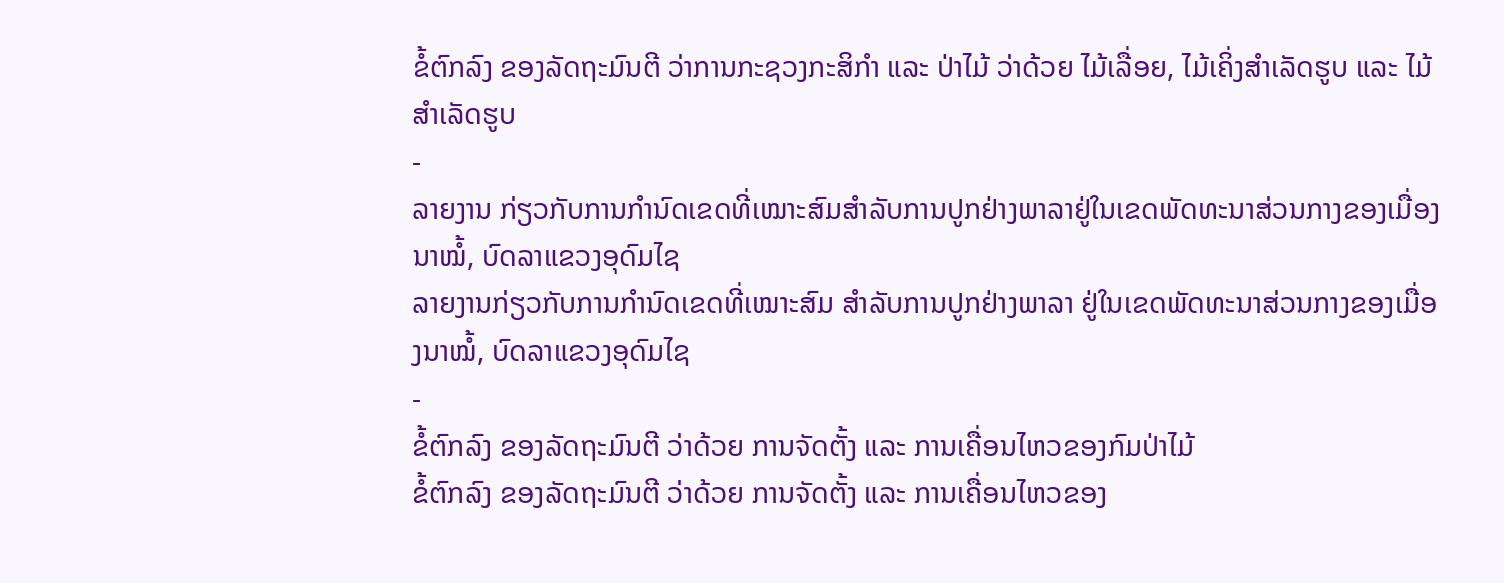ຂໍ້ຕົກລົງ ຂອງລັດຖະມົນຕີ ວ່າການກະຊວງກະສິກຳ ແລະ ປ່າໄມ້ ວ່າດ້ວຍ ໄມ້ເລື່ອຍ, ໄມ້ເຄິ່ງສຳເລັດຮູບ ແລະ ໄມ້ສຳເລັດຮູບ
-
ລາຍງານ ກ່ຽວກັບການກຳນົດເຂດທີ່ເໝາະສົມສຳລັບການປູກຢ່າງພາລາຢູ່ໃນເຂດພັດທະນາສ່ວນກາງຂອງເມື່ອງນາໝໍ້, ບົດລາແຂວງອຸດົມໄຊ
ລາຍງານກ່ຽວກັບການກຳນົດເຂດທີ່ເໝາະສົມ ສຳລັບການປູກຢ່າງພາລາ ຢູ່ໃນເຂດພັດທະນາສ່ວນກາງຂອງເມື່ອງນາໝໍ້, ບົດລາແຂວງອຸດົມໄຊ
-
ຂໍ້ຕົກລົງ ຂອງລັດຖະມົນຕີ ວ່າດ້ວຍ ການຈັດຕັ້ງ ແລະ ການເຄື່ອນໄຫວຂອງກົມປ່າໄມ້
ຂໍ້ຕົກລົງ ຂອງລັດຖະມົນຕີ ວ່າດ້ວຍ ການຈັດຕັ້ງ ແລະ ການເຄື່ອນໄຫວຂອງ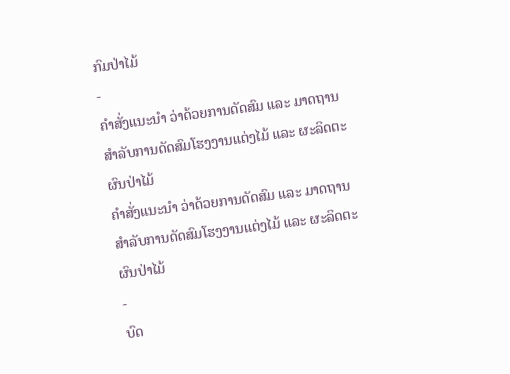ກົມປ່າໄມ້
-
ຄຳສັ່ງແນະນຳ ວ່າດ້ວຍການດັດສົມ ແລະ ມາດຖານ ສຳລັບການດັດສົມໂຮງງານແຕ່ງໄມ້ ແລະ ຜະລິດຕະຜົນປ່າໄມ້
ຄຳສັ່ງແນະນຳ ວ່າດ້ວຍການດັດສົມ ແລະ ມາດຖານ ສຳລັບການດັດສົມໂຮງງານແຕ່ງໄມ້ ແລະ ຜະລິດຕະຜົນປ່າໄມ້
-
ບົດ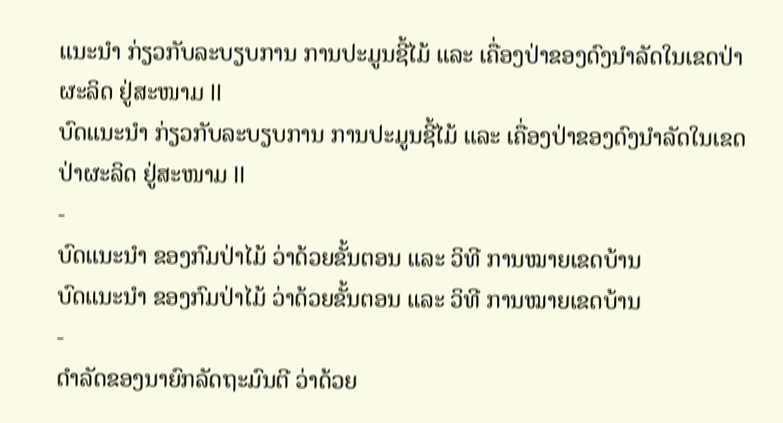ແນະນຳ ກ່ຽວກັບລະບຽບການ ການປະມູນຊີ້ໄມ້ ແລະ ເຄື່ອງປ່າຂອງດົງນຳລັດໃນເຂດປ່າຜະລິດ ຢູ່ສະໜາມ II
ບົດແນະນຳ ກ່ຽວກັບລະບຽບການ ການປະມູນຊີ້ໄມ້ ແລະ ເຄື່ອງປ່າຂອງດົງນຳລັດໃນເຂດປ່າຜະລິດ ຢູ່ສະໜາມ II
-
ບົດແນະນຳ ຂອງກົມປ່າໄມ້ ວ່າດ້ວຍຂັ້ນຕອນ ແລະ ວິທີ ການໝາຍເຂດບ້ານ
ບົດແນະນຳ ຂອງກົມປ່າໄມ້ ວ່າດ້ວຍຂັ້ນຕອນ ແລະ ວິທີ ການໝາຍເຂດບ້ານ
-
ດຳລັດຂອງນາຍົກລັດຖະມົນຕີ ວ່າດ້ວຍ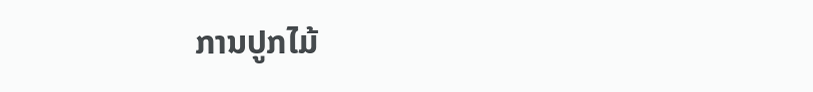ການປູກໄມ້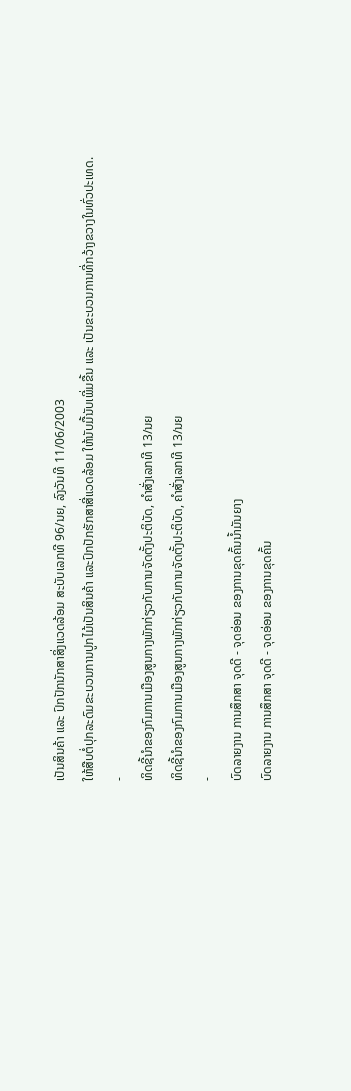ເປັນສິນຄ້າ ແລະ ປົກປັກນັກສາສິ່ງແວດລ້ອມ ສະບັບເລກທີ 96/ນຍ, ລົງວັນທີ 11/06/2003
ໃຫ້ສືບຕໍ່ປຸກລະດົມຂະບວນການປູກໄມ້ເປັນສິນຄ້າ ແລະປົກປັກຮັກສາສີ່ແວດລ້ອມ ໃຫ້ນັບມື້ນັບເພີ່ມຂື້ນ ແລະ ເປັນຂະບວນການທີ່ກວ້າງຂວາງໃນທົ່ວປະເທດ.
-
ທິດຊີ້ນຳຂອງກົມການເມືອງສູນກາງພັກກ່ຽວກັບການຈັດຕັ້ງປະຕິບັດ, ຄຳສັ່ງເລກທີ 13/ນຍ
ທິດຊີ້ນຳຂອງກົມການເມືອງສູນກາງພັກກ່ຽວກັບການຈັດຕັ້ງປະຕິບັດ, ຄຳສັ່ງເລກທີ 13/ນຍ
-
ບົດລາຍງານ ການສຶກສາ ຈຸດດີ - ຈຸດອ່ອນ ຂອງການຂຸດຄົ້ນນ້ຳມັນຍາງ
ບົດລາຍງານ ການສຶກສາ ຈຸດດີ - ຈຸດອ່ອນ ຂອງການຂຸດຄົ້ນ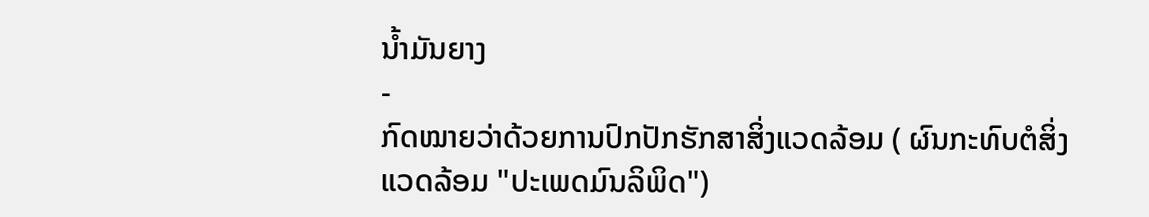ນ້ຳມັນຍາງ
-
ກົດໝາຍວ່າດ້ວຍການປົກປັກຮັກສາສິ່ງແວດລ້ອມ ( ຜົນກະທົບຕໍສິ່ງແວດລ້ອມ "ປະເພດມົນລິພິດ")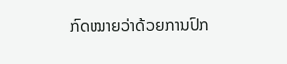ກົດໝາຍວ່າດ້ວຍການປົກ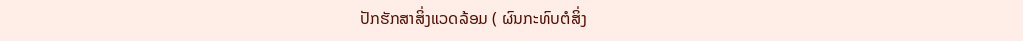ປັກຮັກສາສິ່ງແວດລ້ອມ ( ຜົນກະທົບຕໍສິ່ງ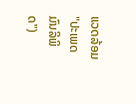ແວດລ້ອມ "ປະເພດມົນລິພິດ")